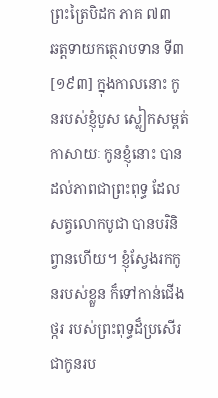ព្រះត្រៃបិដក ភាគ ៧៣
ឆត្តទាយកត្ថេរាបទាន ទី៣
[១៩៣] ក្នុងកាលនោះ កូនរបស់ខ្ញុំបួស ស្លៀកសម្ពត់កាសាយៈ កូនខ្ញុំនោះ បានដល់ភាពជាព្រះពុទ្ធ ដែលសត្វលោកបូជា បានបរិនិព្វានហើយ។ ខ្ញុំស្វែងរកកូនរបស់ខ្លួន ក៏ទៅកាន់ជើងថ្ករ របស់ព្រះពុទ្ធដ៏ប្រសើរ ជាកូនរប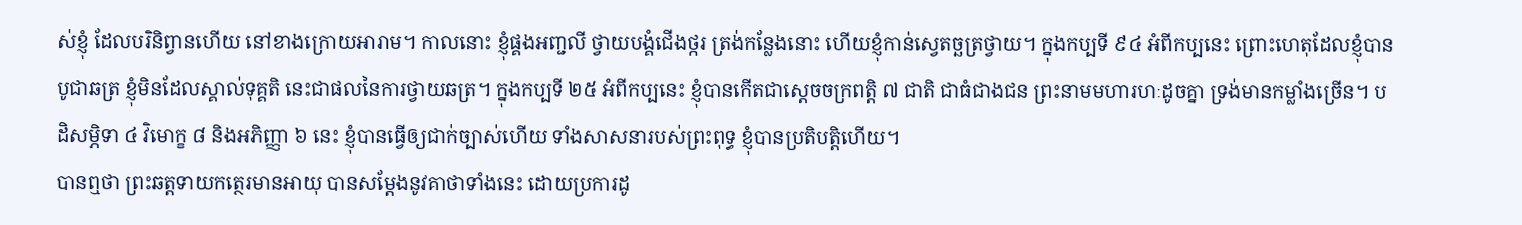ស់ខ្ញុំ ដែលបរិនិព្វានហើយ នៅខាងក្រោយអារាម។ កាលនោះ ខ្ញុំផ្គងអញ្ជលី ថ្វាយបង្គំជើងថ្ករ ត្រង់កន្លែងនោះ ហើយខ្ញុំកាន់ស្វេតច្ឆត្រថ្វាយ។ ក្នុងកប្បទី ៩៤ អំពីកប្បនេះ ព្រោះហេតុដែលខ្ញុំបានបូជាឆត្រ ខ្ញុំមិនដែលស្គាល់ទុគ្គតិ នេះជាផលនៃការថ្វាយឆត្រ។ ក្នុងកប្បទី ២៥ អំពីកប្បនេះ ខ្ញុំបានកើតជាស្តេចចក្រពត្តិ ៧ ជាតិ ជាធំជាងជន ព្រះនាមមហារហៈដូចគ្នា ទ្រង់មានកម្លាំងច្រើន។ បដិសម្ភិទា ៤ វិមោក្ខ ៨ និងអភិញ្ញា ៦ នេះ ខ្ញុំបានធ្វើឲ្យជាក់ច្បាស់ហើយ ទាំងសាសនារបស់ព្រះពុទ្ធ ខ្ញុំបានប្រតិបត្តិហើយ។
បានឮថា ព្រះឆត្តទាយកត្ថេរមានអាយុ បានសម្តែងនូវគាថាទាំងនេះ ដោយប្រការដូ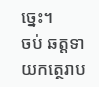ច្នេះ។
ចប់ ឆត្តទាយកត្ថេរាប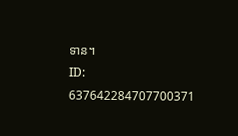ទាន។
ID: 637642284707700371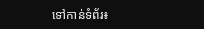ទៅកាន់ទំព័រ៖